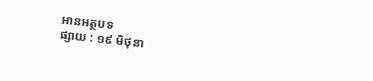អានអត្ថបទ
ផ្សាយ : ១៩ មិថុនា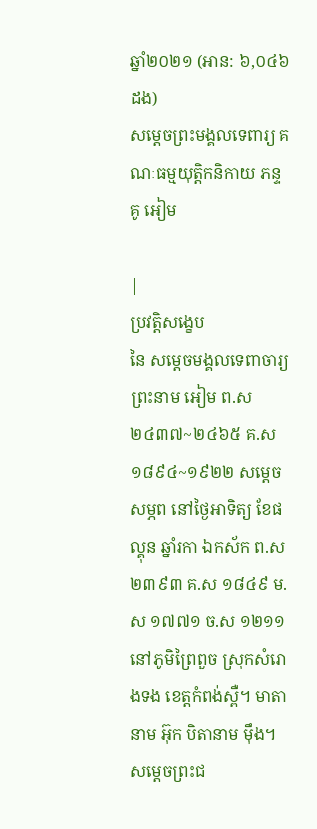ឆ្នាំ២០២១ (អាន: ៦,០៤៦ ដង)
សម្ដេចព្រះមង្គលទេពារ្យ គណៈធម្មយុត្តិកនិកាយ ភន្ទគូ អៀម

|
ប្រវត្តិសង្ខេប
នៃ សម្ដេចមង្គលទេពាចារ្យ ព្រះនាម អៀម ព.ស ២៤៣៧~២៤៦៥ គ.ស ១៨៩៤~១៩២២ សម្ដេចសម្ភព នៅថ្ងៃអាទិត្យ ខែផល្គុន ឆ្នាំរកា ឯកស័ក ព.ស ២៣៩៣ គ.ស ១៨៤៩ ម.ស ១៧៧១ ច.ស ១២១១ នៅភូមិព្រៃពួច ស្រុកសំរោងទង ខេត្តកំពង់ស្ពឺ។ មាតានាម អ៊ុក បិតានាម ម៉ឹង។ សម្ដេចព្រះជ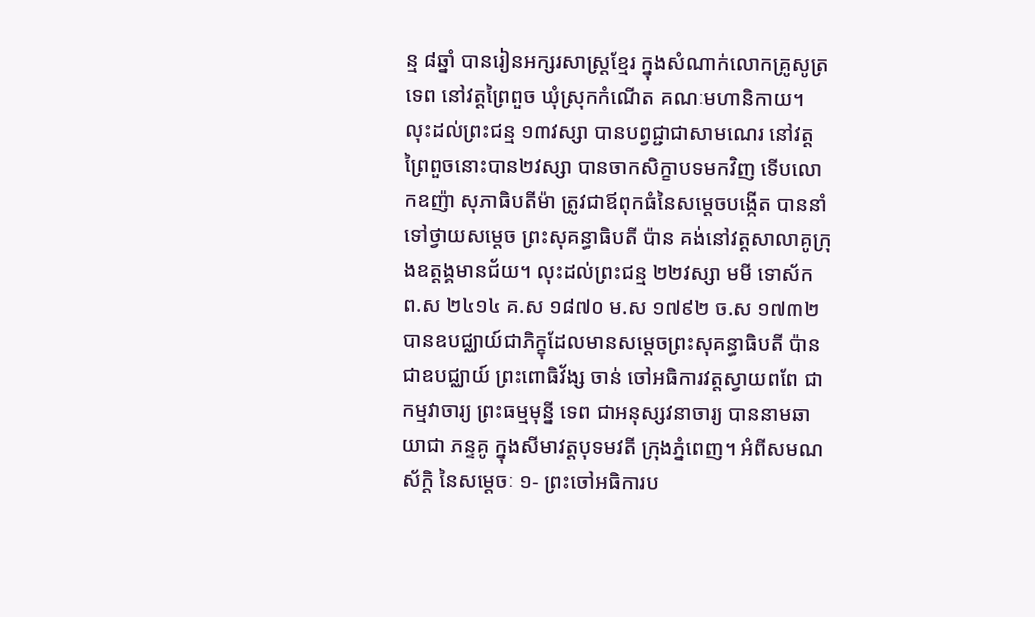ន្ម ៨ឆ្នាំ បានរៀនអក្សរសាស្ត្រខ្មែរ ក្នុងសំណាក់លោកគ្រូសូត្រ ទេព នៅវត្តព្រៃពួច ឃុំស្រុកកំណើត គណៈមហានិកាយ។ លុះដល់ព្រះជន្ម ១៣វស្សា បានបព្វជ្ជាជាសាមណេរ នៅវត្តព្រៃពួចនោះបាន២វស្សា បានចាកសិក្ខាបទមកវិញ ទើបលោកឧញ៉ា សុភាធិបតីម៉ា ត្រូវជាឪពុកធំនៃសម្ដេចបង្កើត បាននាំទៅថ្វាយសម្ដេច ព្រះសុគន្ធាធិបតី ប៉ាន គង់នៅវត្តសាលាគូក្រុងឧត្ដង្គមានជ័យ។ លុះដល់ព្រះជន្ម ២២វស្សា មមី ទោស័ក ព.ស ២៤១៤ គ.ស ១៨៧០ ម.ស ១៧៩២ ច.ស ១៧៣២ បានឧបជ្ឈាយ៍ជាភិក្ខុដែលមានសម្ដេចព្រះសុគន្ធាធិបតី ប៉ាន ជាឧបជ្ឈាយ៍ ព្រះពោធិវ័ង្ស ចាន់ ចៅអធិការវត្តស្វាយពពែ ជាកម្មវាចារ្យ ព្រះធម្មមុន្នី ទេព ជាអនុស្សវនាចារ្យ បាននាមឆាយាជា ភន្ទគូ ក្នុងសីមាវត្តបុទមវតី ក្រុងភ្នំពេញ។ អំពីសមណស័ក្ដិ នៃសម្ដេចៈ ១- ព្រះចៅអធិការប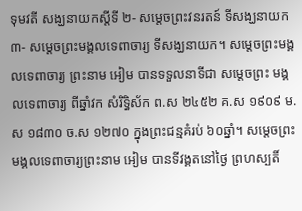ទុមវតី សង្ឃនាយកស្ដីទី ២- សម្ដេចព្រះវនរតន៍ ទីសង្ឃនាយក ៣- សម្ដេចព្រះមង្គលទេពាចារ្យ ទីសង្ឃនាយក។ សម្ដេចព្រះមង្គលទេពាចារ្យ ព្រះនាម អៀម បានទទួលនាទីជា សម្ដេចព្រះ មង្គលទេពាចារ្យ ពីឆ្នាំវក សំរិទ្ធិស័ក ព.ស ២៤៥២ គ.ស ១៩០៩ ម.ស ១៨៣០ ច.ស ១២៧០ ក្នុងព្រះជន្មគំរប់ ៦០ឆ្នាំ។ សម្ដេចព្រះមង្គលទេពាចារ្យព្រះនាម អៀម បានទីវង្គតនៅថ្ងៃ ព្រហស្បតិ៍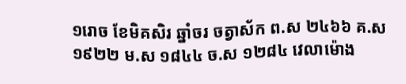១រោច ខែមិគសិរ ឆ្នាំចរ ចត្វាស័ក ព.ស ២៤៦៦ គ.ស ១៩២២ ម.ស ១៨៤៤ ច.ស ១២៨៤ វេលាម៉ោង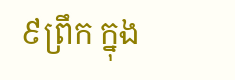៩ព្រឹក ក្នុង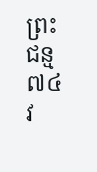ព្រះជន្ម ៧៤វ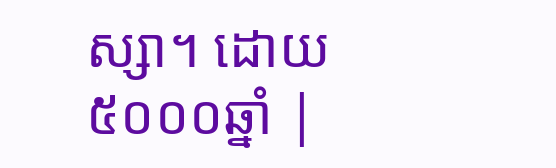ស្សា។ ដោយ៥០០០ឆ្នាំ |